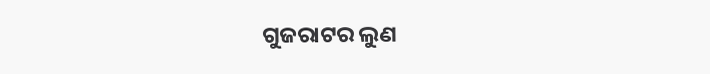ଗୁଜରାଟର ଲୁଣ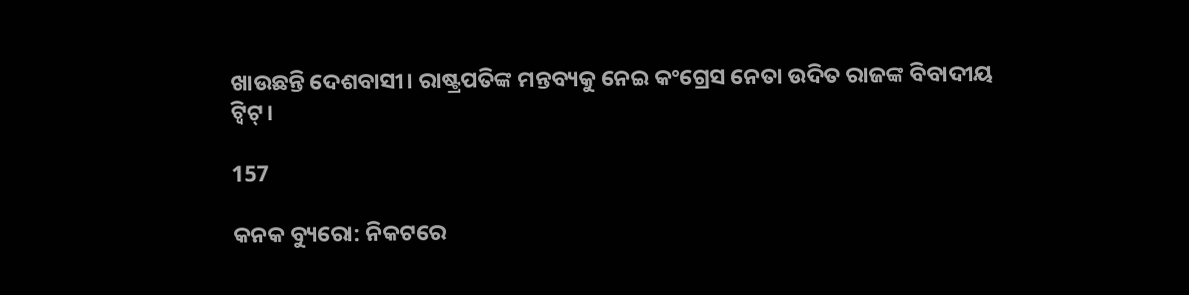ଖାଉଛନ୍ତି ଦେଶବାସୀ। ରାଷ୍ଟ୍ରପତିଙ୍କ ମନ୍ତବ୍ୟକୁ ନେଇ କଂଗ୍ରେସ ନେତା ଉଦିତ ରାଜଙ୍କ ବିବାଦୀୟ ଟ୍ୱିଟ୍।

157

କନକ ବ୍ୟୁରୋ: ନିକଟରେ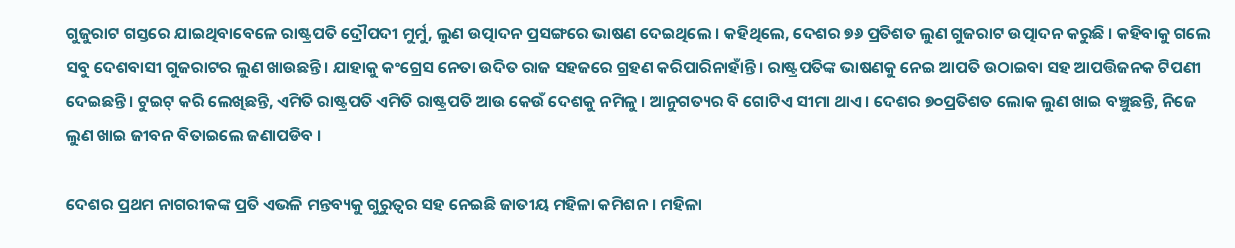ଗୁଜୁରାଟ ଗସ୍ତରେ ଯାଇଥିବାବେଳେ ରାଷ୍ଟ୍ରପତି ଦ୍ରୌପଦୀ ମୁର୍ମୁ, ଲୁଣ ଉତ୍ପାଦନ ପ୍ରସଙ୍ଗରେ ଭାଷଣ ଦେଇଥିଲେ । କହିଥିଲେ, ଦେଶର ୭୬ ପ୍ରତିଶତ ଲୁଣ ଗୁଜରାଟ ଉତ୍ପାଦନ କରୁଛି । କହିବାକୁ ଗଲେ ସବୁ ଦେଶବାସୀ ଗୁଜରାଟର ଲୁଣ ଖାଉଛନ୍ତି । ଯାହାକୁ କଂଗ୍ରେସ ନେତା ଉଦିତ ରାଜ ସହଜରେ ଗ୍ରହଣ କରିପାରିନାହାଁନ୍ତି । ରାଷ୍ଟ୍ରପତିଙ୍କ ଭାଷଣକୁ ନେଇ ଆପତି ଉଠାଇବା ସହ ଆପତ୍ତିଜନକ ଟିପଣୀ ଦେଇଛନ୍ତି । ଟୁଇଟ୍ କରି ଲେଖିଛନ୍ତି, ଏମିତି ରାଷ୍ଟ୍ରପତି ଏମିତି ରାଷ୍ଟ୍ରପତି ଆଉ କେଉଁ ଦେଶକୁ ନମିଳୁ । ଆନୁଗତ୍ୟର ବି ଗୋଟିଏ ସୀମା ଥାଏ । ଦେଶର ୭୦ପ୍ରତିଶତ ଲୋକ ଲୁଣ ଖାଇ ବଞ୍ଚୁଛନ୍ତି, ନିଜେ ଲୁଣ ଖାଇ ଜୀବନ ବିତାଇଲେ ଜଣାପଡିବ ।

ଦେଶର ପ୍ରଥମ ନାଗରୀକଙ୍କ ପ୍ରତି ଏଭଳି ମନ୍ତବ୍ୟକୁ ଗୁରୁତ୍ୱର ସହ ନେଇଛି ଜାତୀୟ ମହିଳା କମିଶନ । ମହିଳା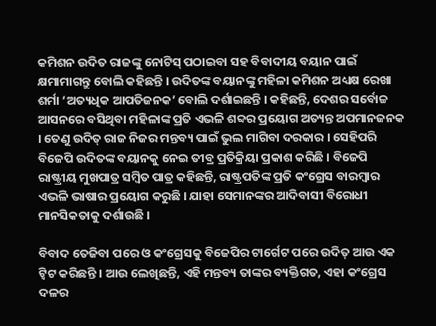କମିଶନ ଉଦିତ ରାଜଙ୍କୁ ନୋଟିସ୍ ପଠାଇବା ସହ ବିବାଦୀୟ ବୟାନ ପାଇଁ କ୍ଷମାମାଗନ୍ତୁ ବୋଲି କହିଛନ୍ତି । ଉଦିତଙ୍କ ବୟାନଙ୍କୁ ମହିଳା କମିଶନ ଅଧ୍ୟକ୍ଷ ରେଖା ଶର୍ମା ‘ଅତ୍ୟଧିକ ଆପତିଜନକ’ ବୋଲି ଦର୍ଶାଇଛନ୍ତି । କହିଛନ୍ତି, ଦେଶର ସର୍ବୋଚ୍ଚ ଆସନରେ ବସିଥିବା ମହିଳାଙ୍କ ପ୍ରତି ଏଭଳି ଶବ୍ଦର ପ୍ରୟୋଗ ଅତ୍ୟନ୍ତ ଅପମାନଜନକ । ତେଣୁ ଉଦିତ୍ ରାଜ ନିଜର ମନ୍ତବ୍ୟ ପାଇଁ ଭୁଲ ମାଗିବା ଦରକାର । ସେହିପରି ବିଜେପି ଉଦିତଙ୍କ ବୟାନକୁ ନେଇ ତୀବ୍ର ପ୍ରତିକ୍ରିୟା ପ୍ରକାଶ କରିଛି । ବିଜେପି ରାଷ୍ଟ୍ରୀୟ ମୁଖପାତ୍ର ସମ୍ବିତ ପାତ୍ର କହିଛନ୍ତି, ରାଷ୍ଟ୍ରପତିଙ୍କ ପ୍ରତି କଂଗ୍ରେସ ବାରମ୍ବାର ଏଭଳି ଭାଷାର ପ୍ରୟୋଗ କରୁଛି । ଯାହା ସେମାନଙ୍କର ଆଦିବାସୀ ବିରୋଧୀ ମାନସିକତାକୁ ଦର୍ଶାଉଛି ।

ବିବାଦ ତେଜିବା ପରେ ଓ କଂଗ୍ରେସକୁ ବିଜେପିର ଟାର୍ଗେଟ ପରେ ଉଦିତ୍ ଆଉ ଏକ ଟ୍ୱିଟ କରିଛନ୍ତି । ଆଉ ଲେଖିଛନ୍ତି, ଏହି ମନ୍ତବ୍ୟ ତାଙ୍କର ବ୍ୟକ୍ତିଗତ, ଏହା କଂଗ୍ରେସ ଦଳର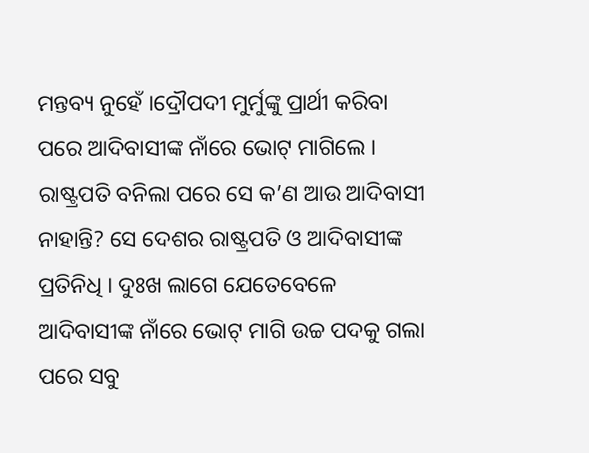ମନ୍ତବ୍ୟ ନୁହେଁ ।ଦ୍ରୌପଦୀ ମୁର୍ମୁଙ୍କୁ ପ୍ରାର୍ଥୀ କରିବା ପରେ ଆଦିବାସୀଙ୍କ ନାଁରେ ଭୋଟ୍ ମାଗିଲେ । ରାଷ୍ଟ୍ରପତି ବନିଲା ପରେ ସେ କ’ଣ ଆଉ ଆଦିବାସୀ ନାହାନ୍ତି? ସେ ଦେଶର ରାଷ୍ଟ୍ରପତି ଓ ଆଦିବାସୀଙ୍କ ପ୍ରତିନିଧି । ଦୁଃଖ ଲାଗେ ଯେତେବେଳେ ଆଦିବାସୀଙ୍କ ନାଁରେ ଭୋଟ୍ ମାଗି ଉଚ୍ଚ ପଦକୁ ଗଲା ପରେ ସବୁ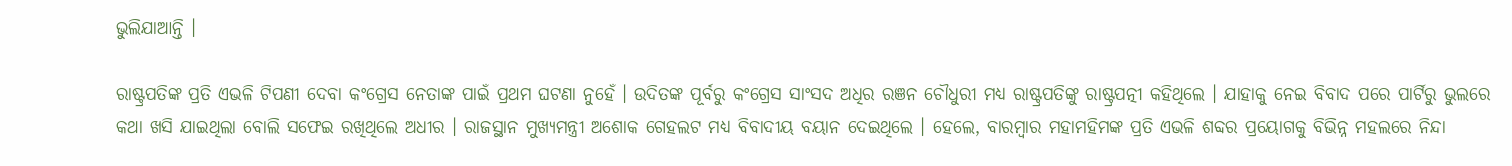ଭୁଲିଯାଆନ୍ତି ।

ରାଷ୍ଟ୍ରପତିଙ୍କ ପ୍ରତି ଏଭଳି ଟିପଣୀ ଦେବା କଂଗ୍ରେସ ନେତାଙ୍କ ପାଇଁ ପ୍ରଥମ ଘଟଣା ନୁହେଁ । ଉଦିତଙ୍କ ପୂର୍ବରୁ କଂଗ୍ରେସ ସାଂସଦ ଅଧିର ରଞନ ଚୌଧୁରୀ ମଧ୍ୟ ରାଷ୍ଟ୍ରପତିଙ୍କୁ ରାଷ୍ଟ୍ରପତ୍ନୀ କହିଥିଲେ । ଯାହାକୁ ନେଇ ବିବାଦ ପରେ ପାର୍ଟିରୁ ଭୁଲରେ କଥା ଖସି ଯାଇଥିଲା ବୋଲି ସଫେଇ ରଖିଥିଲେ ଅଧୀର । ରାଜସ୍ଥାନ ମୁଖ୍ୟମନ୍ତ୍ରୀ ଅଶୋକ ଗେହଲଟ ମଧ୍ୟ ବିବାଦୀୟ ବୟାନ ଦେଇଥିଲେ । ହେଲେ, ବାରମ୍ବାର ମହାମହିମଙ୍କ ପ୍ରତି ଏଭଳି ଶବ୍ଦର ପ୍ରୟୋଗକୁ ବିଭିନ୍ନ ମହଲରେ ନିନ୍ଦା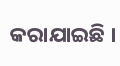କରାଯାଇଛି ।